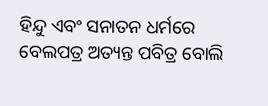ହିନ୍ଦୁ ଏବଂ ସନାତନ ଧର୍ମରେ ବେଲପତ୍ର ଅତ୍ୟନ୍ତ ପବିତ୍ର ବୋଲି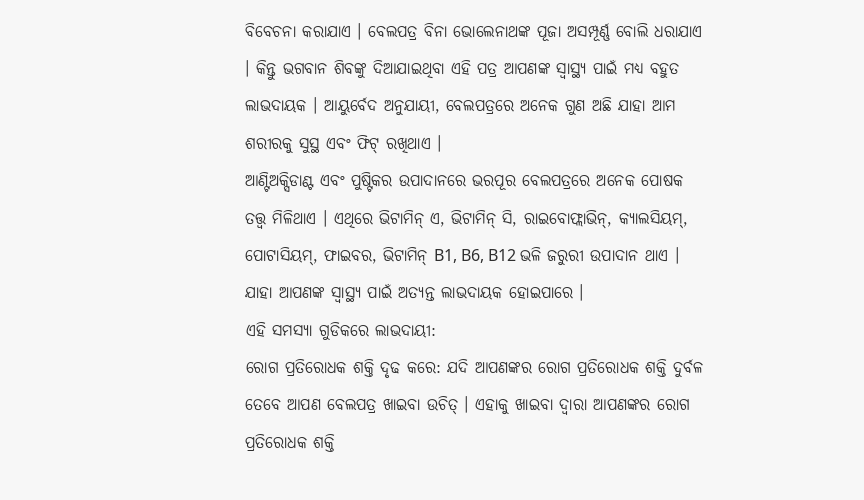ବିବେଚନା କରାଯାଏ । ବେଲପତ୍ର ବିନା ଭୋଲେନାଥଙ୍କ ପୂଜା ଅସମ୍ପୂର୍ଣ୍ଣ ବୋଲି ଧରାଯାଏ । କିନ୍ତୁ ଭଗବାନ ଶିବଙ୍କୁ ଦିଆଯାଇଥିବା ଏହି ପତ୍ର ଆପଣଙ୍କ ସ୍ୱାସ୍ଥ୍ୟ ପାଇଁ ମଧ୍ୟ ବହୁତ ଲାଭଦାୟକ । ଆୟୁର୍ବେଦ ଅନୁଯାୟୀ, ବେଲପତ୍ରରେ ଅନେକ ଗୁଣ ଅଛି ଯାହା ଆମ ଶରୀରକୁ ସୁସ୍ଥ ଏବଂ ଫିଟ୍ ରଖିଥାଏ ।
ଆଣ୍ଟିଅକ୍ସିଡାଣ୍ଟ ଏବଂ ପୁଷ୍ଟିକର ଉପାଦାନରେ ଭରପୂର ବେଲପତ୍ରରେ ଅନେକ ପୋଷକ ତତ୍ତ୍ୱ ମିଳିଥାଏ । ଏଥିରେ ଭିଟାମିନ୍ ଏ, ଭିଟାମିନ୍ ସି, ରାଇବୋଫ୍ଲାଭିନ୍, କ୍ୟାଲସିୟମ୍, ପୋଟାସିୟମ୍, ଫାଇବର, ଭିଟାମିନ୍ B1, B6, B12 ଭଳି ଜରୁରୀ ଉପାଦାନ ଥାଏ । ଯାହା ଆପଣଙ୍କ ସ୍ୱାସ୍ଥ୍ୟ ପାଇଁ ଅତ୍ୟନ୍ତ ଲାଭଦାୟକ ହୋଇପାରେ ।
ଏହି ସମସ୍ୟା ଗୁଡିକରେ ଲାଭଦାୟୀ:
ରୋଗ ପ୍ରତିରୋଧକ ଶକ୍ତି ଦୃଢ କରେ: ଯଦି ଆପଣଙ୍କର ରୋଗ ପ୍ରତିରୋଧକ ଶକ୍ତି ଦୁର୍ବଳ ତେବେ ଆପଣ ବେଲପତ୍ର ଖାଇବା ଉଚିତ୍ । ଏହାକୁ ଖାଇବା ଦ୍ୱାରା ଆପଣଙ୍କର ରୋଗ ପ୍ରତିରୋଧକ ଶକ୍ତି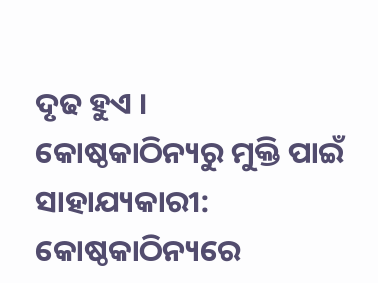ଦୃଢ ହୁଏ ।
କୋଷ୍ଠକାଠିନ୍ୟରୁ ମୁକ୍ତି ପାଇଁ ସାହାଯ୍ୟକାରୀ: କୋଷ୍ଠକାଠିନ୍ୟରେ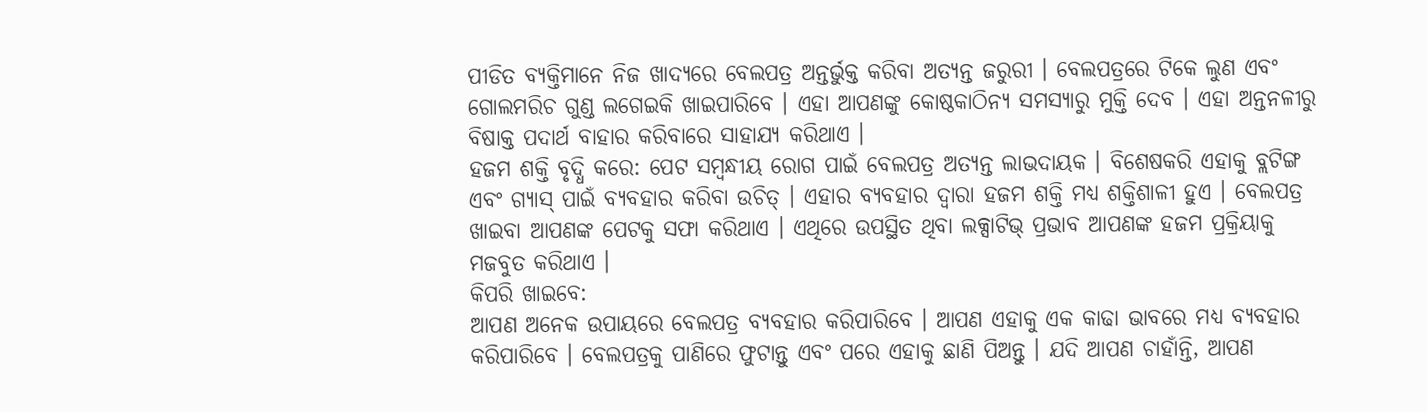ପୀଡିତ ବ୍ୟକ୍ତିମାନେ ନିଜ ଖାଦ୍ୟରେ ବେଲପତ୍ର ଅନ୍ତର୍ଭୁକ୍ତ କରିବା ଅତ୍ୟନ୍ତ ଜରୁରୀ । ବେଲପତ୍ରରେ ଟିକେ ଲୁଣ ଏବଂ ଗୋଲମରିଚ ଗୁଣ୍ଡ ଲଗେଇକି ଖାଇପାରିବେ । ଏହା ଆପଣଙ୍କୁ କୋଷ୍ଠକାଠିନ୍ୟ ସମସ୍ୟାରୁ ମୁକ୍ତି ଦେବ । ଏହା ଅନ୍ତନଳୀରୁ ବିଷାକ୍ତ ପଦାର୍ଥ ବାହାର କରିବାରେ ସାହାଯ୍ୟ କରିଥାଏ ।
ହଜମ ଶକ୍ତି ବୃଦ୍ଧି କରେ: ପେଟ ସମ୍ବନ୍ଧୀୟ ରୋଗ ପାଇଁ ବେଲପତ୍ର ଅତ୍ୟନ୍ତ ଲାଭଦାୟକ । ବିଶେଷକରି ଏହାକୁ ବ୍ଲଟିଙ୍ଗ ଏବଂ ଗ୍ୟାସ୍ ପାଇଁ ବ୍ୟବହାର କରିବା ଉଚିତ୍ । ଏହାର ବ୍ୟବହାର ଦ୍ୱାରା ହଜମ ଶକ୍ତି ମଧ୍ୟ ଶକ୍ତିଶାଳୀ ହୁଏ । ବେଲପତ୍ର ଖାଇବା ଆପଣଙ୍କ ପେଟକୁ ସଫା କରିଥାଏ । ଏଥିରେ ଉପସ୍ଥିତ ଥିବା ଲକ୍ସାଟିଭ୍ ପ୍ରଭାବ ଆପଣଙ୍କ ହଜମ ପ୍ରକ୍ରିୟାକୁ ମଜବୁତ କରିଥାଏ ।
କିପରି ଖାଇବେ:
ଆପଣ ଅନେକ ଉପାୟରେ ବେଲପତ୍ର ବ୍ୟବହାର କରିପାରିବେ । ଆପଣ ଏହାକୁ ଏକ କାଢା ଭାବରେ ମଧ୍ୟ ବ୍ୟବହାର କରିପାରିବେ । ବେଲପତ୍ରକୁ ପାଣିରେ ଫୁଟାନ୍ତୁ ଏବଂ ପରେ ଏହାକୁ ଛାଣି ପିଅନ୍ତୁ । ଯଦି ଆପଣ ଚାହାଁନ୍ତି, ଆପଣ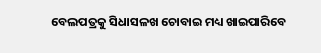ବେଲପତ୍ରକୁ ସିଧାସଳଖ ଚୋବାଇ ମଧ୍ୟ ଖାଇପାରିବେ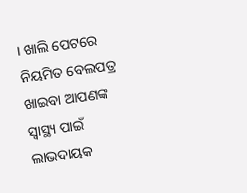। ଖାଲି ପେଟରେ ନିୟମିତ ବେଲପତ୍ର ଖାଇବା ଆପଣଙ୍କ ସ୍ୱାସ୍ଥ୍ୟ ପାଇଁ ଲାଭଦାୟକ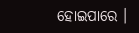ହୋଇପାରେ ।